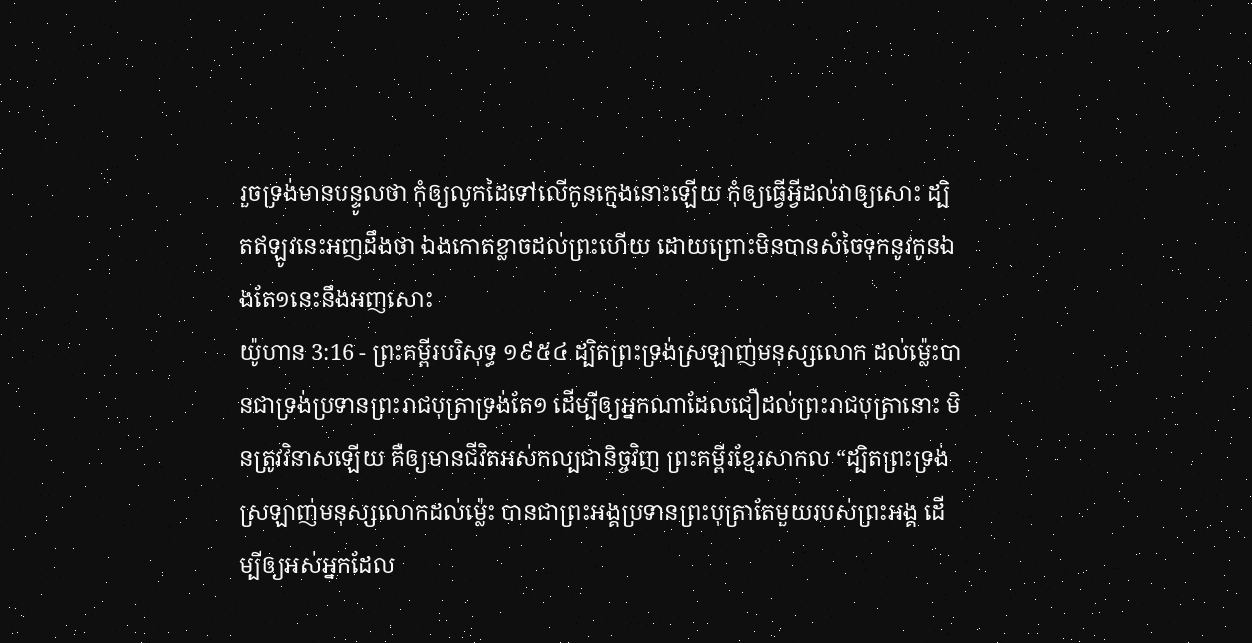រួចទ្រង់មានបន្ទូលថា កុំឲ្យលូកដៃទៅលើកូនក្មេងនោះឡើយ កុំឲ្យធ្វើអ្វីដល់វាឲ្យសោះ ដ្បិតឥឡូវនេះអញដឹងថា ឯងកោតខ្លាចដល់ព្រះហើយ ដោយព្រោះមិនបានសំចៃទុកនូវកូនឯងតែ១នេះនឹងអញសោះ
យ៉ូហាន 3:16 - ព្រះគម្ពីរបរិសុទ្ធ ១៩៥៤ ដ្បិតព្រះទ្រង់ស្រឡាញ់មនុស្សលោក ដល់ម៉្លេះបានជាទ្រង់ប្រទានព្រះរាជបុត្រាទ្រង់តែ១ ដើម្បីឲ្យអ្នកណាដែលជឿដល់ព្រះរាជបុត្រានោះ មិនត្រូវវិនាសឡើយ គឺឲ្យមានជីវិតអស់កល្បជានិច្ចវិញ ព្រះគម្ពីរខ្មែរសាកល “ដ្បិតព្រះទ្រង់ស្រឡាញ់មនុស្សលោកដល់ម្ល៉េះ បានជាព្រះអង្គប្រទានព្រះបុត្រាតែមួយរបស់ព្រះអង្គ ដើម្បីឲ្យអស់អ្នកដែល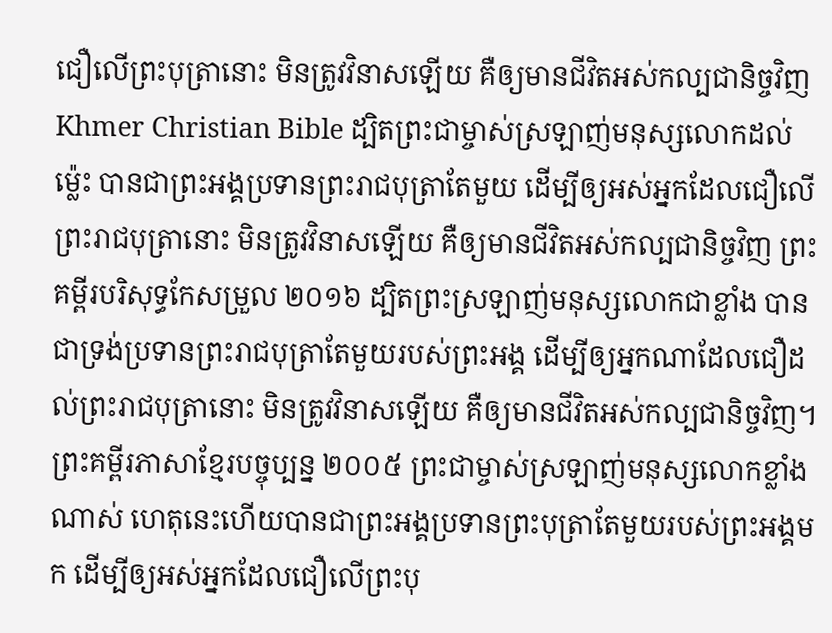ជឿលើព្រះបុត្រានោះ មិនត្រូវវិនាសឡើយ គឺឲ្យមានជីវិតអស់កល្បជានិច្ចវិញ Khmer Christian Bible ដ្បិតព្រះជាម្ចាស់ស្រឡាញ់មនុស្សលោកដល់ម៉្លេះ បានជាព្រះអង្គប្រទានព្រះរាជបុត្រាតែមួយ ដើម្បីឲ្យអស់អ្នកដែលជឿលើព្រះរាជបុត្រានោះ មិនត្រូវវិនាសឡើយ គឺឲ្យមានជីវិតអស់កល្បជានិច្ចវិញ ព្រះគម្ពីរបរិសុទ្ធកែសម្រួល ២០១៦ ដ្បិតព្រះស្រឡាញ់មនុស្សលោកជាខ្លាំង បានជាទ្រង់ប្រទានព្រះរាជបុត្រាតែមួយរបស់ព្រះអង្គ ដើម្បីឲ្យអ្នកណាដែលជឿដល់ព្រះរាជបុត្រានោះ មិនត្រូវវិនាសឡើយ គឺឲ្យមានជីវិតអស់កល្បជានិច្ចវិញ។ ព្រះគម្ពីរភាសាខ្មែរបច្ចុប្បន្ន ២០០៥ ព្រះជាម្ចាស់ស្រឡាញ់មនុស្សលោកខ្លាំងណាស់ ហេតុនេះហើយបានជាព្រះអង្គប្រទានព្រះបុត្រាតែមួយរបស់ព្រះអង្គមក ដើម្បីឲ្យអស់អ្នកដែលជឿលើព្រះបុ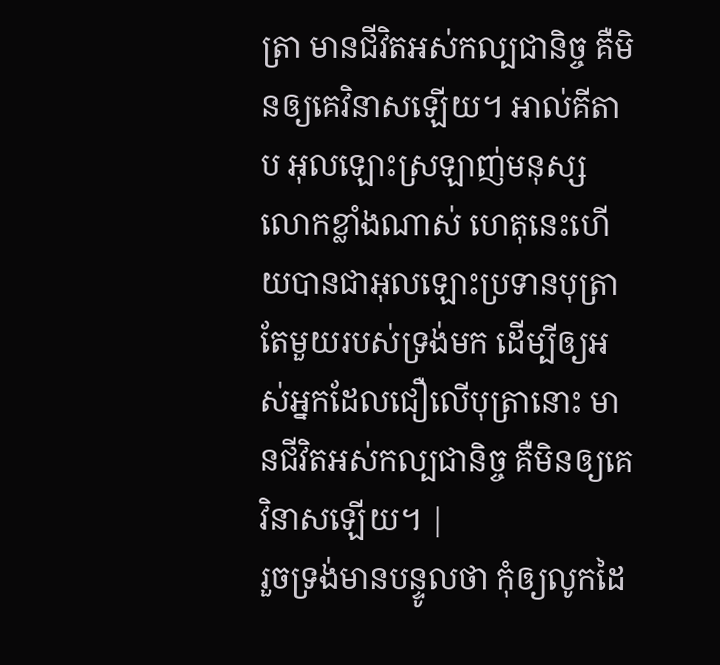ត្រា មានជីវិតអស់កល្បជានិច្ច គឺមិនឲ្យគេវិនាសឡើយ។ អាល់គីតាប អុលឡោះស្រឡាញ់មនុស្សលោកខ្លាំងណាស់ ហេតុនេះហើយបានជាអុលឡោះប្រទានបុត្រាតែមួយរបស់ទ្រង់មក ដើម្បីឲ្យអស់អ្នកដែលជឿលើបុត្រានោះ មានជីវិតអស់កល្បជានិច្ច គឺមិនឲ្យគេវិនាសឡើយ។ |
រួចទ្រង់មានបន្ទូលថា កុំឲ្យលូកដៃ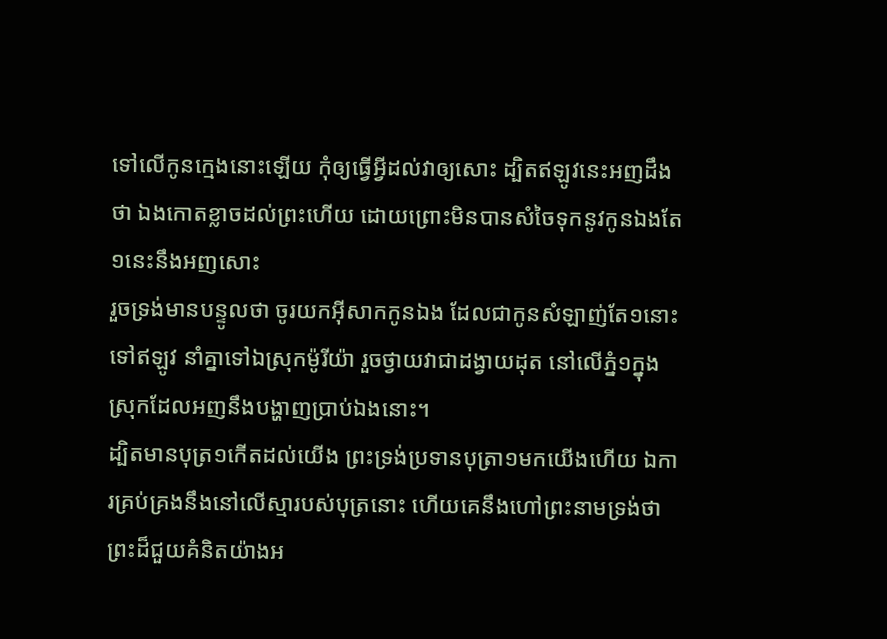ទៅលើកូនក្មេងនោះឡើយ កុំឲ្យធ្វើអ្វីដល់វាឲ្យសោះ ដ្បិតឥឡូវនេះអញដឹងថា ឯងកោតខ្លាចដល់ព្រះហើយ ដោយព្រោះមិនបានសំចៃទុកនូវកូនឯងតែ១នេះនឹងអញសោះ
រួចទ្រង់មានបន្ទូលថា ចូរយកអ៊ីសាកកូនឯង ដែលជាកូនសំឡាញ់តែ១នោះទៅឥឡូវ នាំគ្នាទៅឯស្រុកម៉ូរីយ៉ា រួចថ្វាយវាជាដង្វាយដុត នៅលើភ្នំ១ក្នុងស្រុកដែលអញនឹងបង្ហាញប្រាប់ឯងនោះ។
ដ្បិតមានបុត្រ១កើតដល់យើង ព្រះទ្រង់ប្រទានបុត្រា១មកយើងហើយ ឯការគ្រប់គ្រងនឹងនៅលើស្មារបស់បុត្រនោះ ហើយគេនឹងហៅព្រះនាមទ្រង់ថា ព្រះដ៏ជួយគំនិតយ៉ាងអ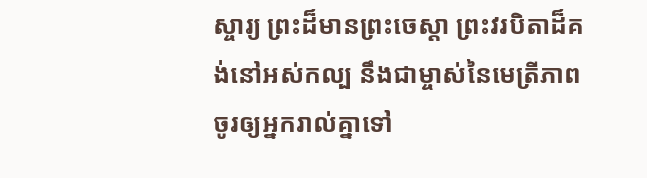ស្ចារ្យ ព្រះដ៏មានព្រះចេស្តា ព្រះវរបិតាដ៏គង់នៅអស់កល្ប នឹងជាម្ចាស់នៃមេត្រីភាព
ចូរឲ្យអ្នករាល់គ្នាទៅ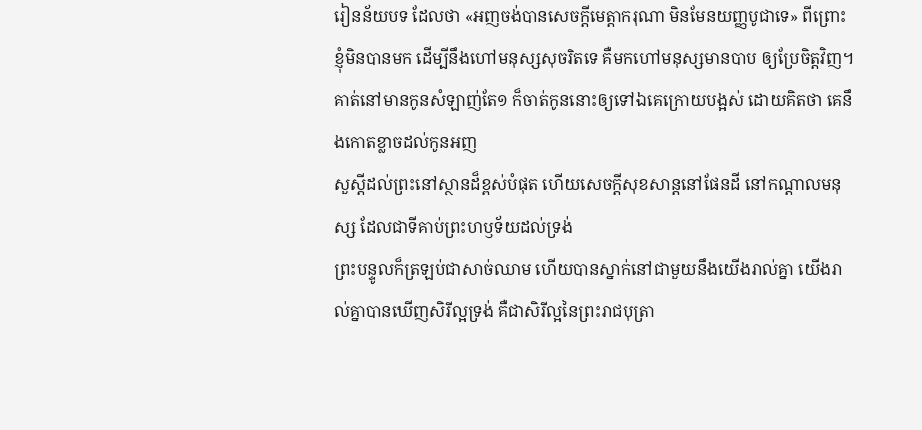រៀនន័យបទ ដែលថា «អញចង់បានសេចក្ដីមេត្តាករុណា មិនមែនយញ្ញបូជាទេ» ពីព្រោះខ្ញុំមិនបានមក ដើម្បីនឹងហៅមនុស្សសុចរិតទេ គឺមកហៅមនុស្សមានបាប ឲ្យប្រែចិត្តវិញ។
គាត់នៅមានកូនសំឡាញ់តែ១ ក៏ចាត់កូននោះឲ្យទៅឯគេក្រោយបង្អស់ ដោយគិតថា គេនឹងកោតខ្លាចដល់កូនអញ
សួស្តីដល់ព្រះនៅស្ថានដ៏ខ្ពស់បំផុត ហើយសេចក្ដីសុខសាន្តនៅផែនដី នៅកណ្តាលមនុស្ស ដែលជាទីគាប់ព្រះហឫទ័យដល់ទ្រង់
ព្រះបន្ទូលក៏ត្រឡប់ជាសាច់ឈាម ហើយបានស្នាក់នៅជាមួយនឹងយើងរាល់គ្នា យើងរាល់គ្នាបានឃើញសិរីល្អទ្រង់ គឺជាសិរីល្អនៃព្រះរាជបុត្រា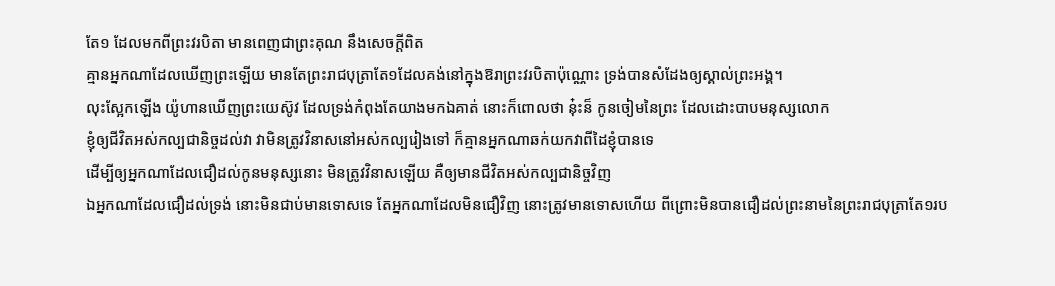តែ១ ដែលមកពីព្រះវរបិតា មានពេញជាព្រះគុណ នឹងសេចក្ដីពិត
គ្មានអ្នកណាដែលឃើញព្រះឡើយ មានតែព្រះរាជបុត្រាតែ១ដែលគង់នៅក្នុងឱរាព្រះវរបិតាប៉ុណ្ណោះ ទ្រង់បានសំដែងឲ្យស្គាល់ព្រះអង្គ។
លុះស្អែកឡើង យ៉ូហានឃើញព្រះយេស៊ូវ ដែលទ្រង់កំពុងតែយាងមកឯគាត់ នោះក៏ពោលថា នុ៎ះន៏ កូនចៀមនៃព្រះ ដែលដោះបាបមនុស្សលោក
ខ្ញុំឲ្យជីវិតអស់កល្បជានិច្ចដល់វា វាមិនត្រូវវិនាសនៅអស់កល្បរៀងទៅ ក៏គ្មានអ្នកណាឆក់យកវាពីដៃខ្ញុំបានទេ
ដើម្បីឲ្យអ្នកណាដែលជឿដល់កូនមនុស្សនោះ មិនត្រូវវិនាសឡើយ គឺឲ្យមានជីវិតអស់កល្បជានិច្ចវិញ
ឯអ្នកណាដែលជឿដល់ទ្រង់ នោះមិនជាប់មានទោសទេ តែអ្នកណាដែលមិនជឿវិញ នោះត្រូវមានទោសហើយ ពីព្រោះមិនបានជឿដល់ព្រះនាមនៃព្រះរាជបុត្រាតែ១រប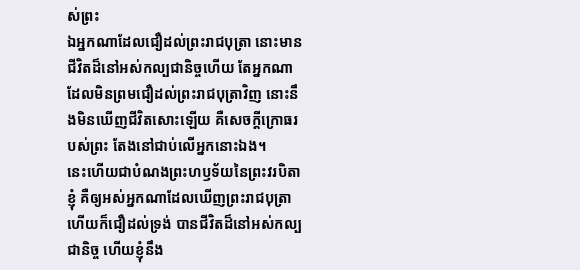ស់ព្រះ
ឯអ្នកណាដែលជឿដល់ព្រះរាជបុត្រា នោះមានជីវិតដ៏នៅអស់កល្បជានិច្ចហើយ តែអ្នកណាដែលមិនព្រមជឿដល់ព្រះរាជបុត្រាវិញ នោះនឹងមិនឃើញជីវិតសោះឡើយ គឺសេចក្ដីក្រោធរបស់ព្រះ តែងនៅជាប់លើអ្នកនោះឯង។
នេះហើយជាបំណងព្រះហឫទ័យនៃព្រះវរបិតាខ្ញុំ គឺឲ្យអស់អ្នកណាដែលឃើញព្រះរាជបុត្រា ហើយក៏ជឿដល់ទ្រង់ បានជីវិតដ៏នៅអស់កល្បជានិច្ច ហើយខ្ញុំនឹង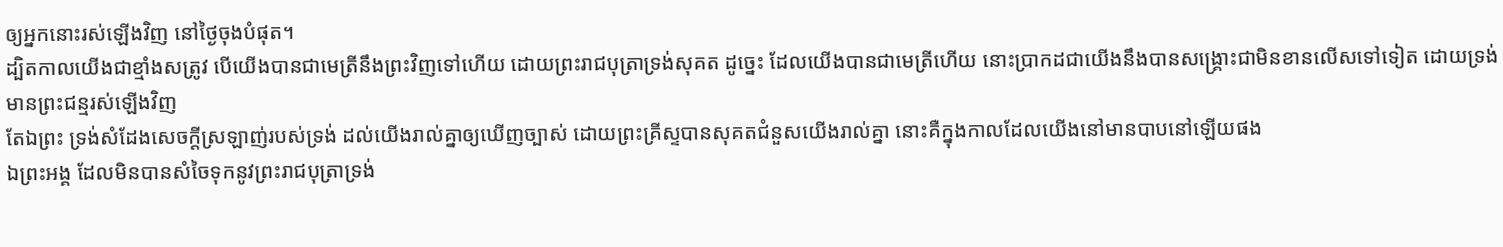ឲ្យអ្នកនោះរស់ឡើងវិញ នៅថ្ងៃចុងបំផុត។
ដ្បិតកាលយើងជាខ្មាំងសត្រូវ បើយើងបានជាមេត្រីនឹងព្រះវិញទៅហើយ ដោយព្រះរាជបុត្រាទ្រង់សុគត ដូច្នេះ ដែលយើងបានជាមេត្រីហើយ នោះប្រាកដជាយើងនឹងបានសង្គ្រោះជាមិនខានលើសទៅទៀត ដោយទ្រង់មានព្រះជន្មរស់ឡើងវិញ
តែឯព្រះ ទ្រង់សំដែងសេចក្ដីស្រឡាញ់របស់ទ្រង់ ដល់យើងរាល់គ្នាឲ្យឃើញច្បាស់ ដោយព្រះគ្រីស្ទបានសុគតជំនួសយើងរាល់គ្នា នោះគឺក្នុងកាលដែលយើងនៅមានបាបនៅឡើយផង
ឯព្រះអង្គ ដែលមិនបានសំចៃទុកនូវព្រះរាជបុត្រាទ្រង់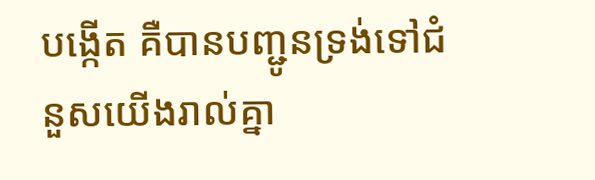បង្កើត គឺបានបញ្ជូនទ្រង់ទៅជំនួសយើងរាល់គ្នា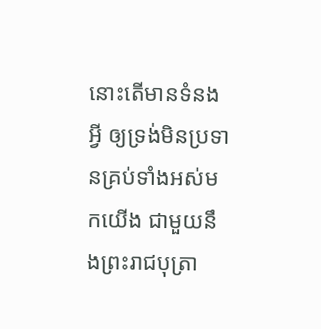នោះតើមានទំនងអ្វី ឲ្យទ្រង់មិនប្រទានគ្រប់ទាំងអស់មកយើង ជាមួយនឹងព្រះរាជបុត្រា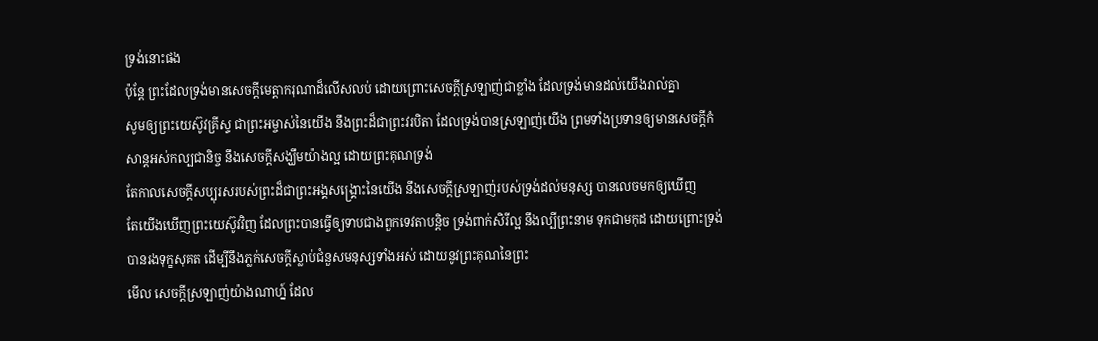ទ្រង់នោះផង
ប៉ុន្តែ ព្រះដែលទ្រង់មានសេចក្ដីមេត្តាករុណាដ៏លើសលប់ ដោយព្រោះសេចក្ដីស្រឡាញ់ជាខ្លាំង ដែលទ្រង់មានដល់យើងរាល់គ្នា
សូមឲ្យព្រះយេស៊ូវគ្រីស្ទ ជាព្រះអម្ចាស់នៃយើង នឹងព្រះដ៏ជាព្រះវរបិតា ដែលទ្រង់បានស្រឡាញ់យើង ព្រមទាំងប្រទានឲ្យមានសេចក្ដីកំសាន្តអស់កល្បជានិច្ច នឹងសេចក្ដីសង្ឃឹមយ៉ាងល្អ ដោយព្រះគុណទ្រង់
តែកាលសេចក្ដីសប្បុរសរបស់ព្រះដ៏ជាព្រះអង្គសង្គ្រោះនៃយើង នឹងសេចក្ដីស្រឡាញ់របស់ទ្រង់ដល់មនុស្ស បានលេចមកឲ្យឃើញ
តែយើងឃើញព្រះយេស៊ូវវិញ ដែលព្រះបានធ្វើឲ្យទាបជាងពួកទេវតាបន្តិច ទ្រង់ពាក់សិរីល្អ នឹងល្បីព្រះនាម ទុកជាមកុដ ដោយព្រោះទ្រង់បានរងទុក្ខសុគត ដើម្បីនឹងភ្លក់សេចក្ដីស្លាប់ជំនួសមនុស្សទាំងអស់ ដោយនូវព្រះគុណនៃព្រះ
មើល សេចក្ដីស្រឡាញ់យ៉ាងណាហ្ន៍ ដែល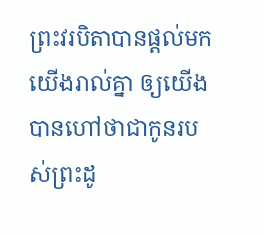ព្រះវរបិតាបានផ្តល់មកយើងរាល់គ្នា ឲ្យយើងបានហៅថាជាកូនរបស់ព្រះដូ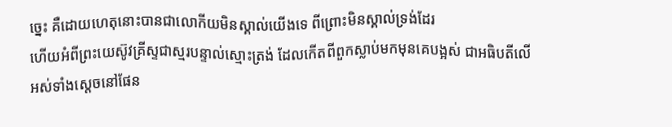ច្នេះ គឺដោយហេតុនោះបានជាលោកីយមិនស្គាល់យើងទេ ពីព្រោះមិនស្គាល់ទ្រង់ដែរ
ហើយអំពីព្រះយេស៊ូវគ្រីស្ទជាស្មរបន្ទាល់ស្មោះត្រង់ ដែលកើតពីពួកស្លាប់មកមុនគេបង្អស់ ជាអធិបតីលើអស់ទាំងស្តេចនៅផែន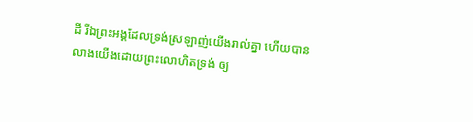ដី រីឯព្រះអង្គដែលទ្រង់ស្រឡាញ់យើងរាល់គ្នា ហើយបានលាងយើងដោយព្រះលោហិតទ្រង់ ឲ្យ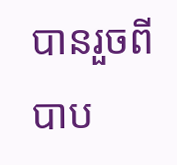បានរួចពីបាប